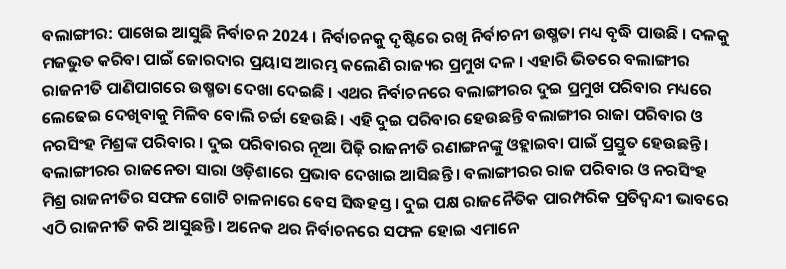ବଲାଙ୍ଗୀର: ପାଖେଇ ଆସୁଛି ନିର୍ବାଚନ 2024 । ନିର୍ବାଚନକୁ ଦୃଷ୍ଟିରେ ରଖି ନିର୍ବାଚନୀ ଉଷ୍ମତା ମଧ୍ୟ ବୃଦ୍ଧି ପାଉଛି । ଦଳକୁ ମଜଭୁତ କରିବା ପାଇଁ ଜୋରଦାର ପ୍ରୟାସ ଆରମ୍ଭ କଲେଣି ରାଜ୍ୟର ପ୍ରମୁଖ ଦଳ । ଏହାରି ଭିତରେ ବଲାଙ୍ଗୀର ରାଜନୀତି ପାଣିପାଗରେ ଉଷ୍ମତା ଦେଖା ଦେଇଛି । ଏଥର ନିର୍ବାଚନରେ ବଲାଙ୍ଗୀରର ଦୁଇ ପ୍ରମୁଖ ପରିବାର ମଧ୍ୟରେ ଲେଢେଇ ଦେଖିବାକୁ ମିଳିବ ବୋଲି ଚର୍ଚ୍ଚା ହେଉଛି । ଏହି ଦୁଇ ପରିବାର ହେଉଛନ୍ତି ବଲାଙ୍ଗୀର ରାଜା ପରିବାର ଓ ନରସିଂହ ମିଶ୍ରଙ୍କ ପରିବାର । ଦୁଇ ପରିବାରର ନୂଆ ପିଢ଼ି ରାଜନୀତି ରଣାଙ୍ଗନଙ୍କୁ ଓହ୍ଲାଇବା ପାଇଁ ପ୍ରସ୍ତୁତ ହେଉଛନ୍ତି ।
ବଲାଙ୍ଗୀରର ରାଜନେତା ସାରା ଓଡ଼ିଶାରେ ପ୍ରଭାବ ଦେଖାଇ ଆସିଛନ୍ତି । ବଲାଙ୍ଗୀରର ରାଜ ପରିବାର ଓ ନରସିଂହ ମିଶ୍ର ରାଜନୀତିର ସଫଳ ଗୋଟି ଚାଳନାରେ ବେସ ସିଦ୍ଧହସ୍ତ । ଦୁଇ ପକ୍ଷ ରାଜନୈତିକ ପାରମ୍ପରିକ ପ୍ରତିଦ୍ବନ୍ଦୀ ଭାବରେ ଏଠି ରାଜନୀତି କରି ଆସୁଛନ୍ତି । ଅନେକ ଥର ନିର୍ବାଚନରେ ସଫଳ ହୋଇ ଏମାନେ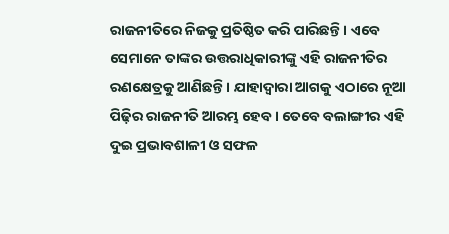ରାଜନୀତିରେ ନିଜକୁ ପ୍ରତିଷ୍ଠିତ କରି ପାରିଛନ୍ତି । ଏବେ ସେମାନେ ତାଙ୍କର ଉତ୍ତରାଧିକାରୀଙ୍କୁ ଏହି ରାଜନୀତିର ରଣକ୍ଷେତ୍ରକୁ ଆଣିଛନ୍ତି । ଯାହାଦ୍ୱାରା ଆଗକୁ ଏଠାରେ ନୂଆ ପିଢ଼ିର ରାଜନୀତି ଆରମ୍ଭ ହେବ । ତେବେ ବଲାଙ୍ଗୀର ଏହି ଦୁଇ ପ୍ରଭାବଶାଳୀ ଓ ସଫଳ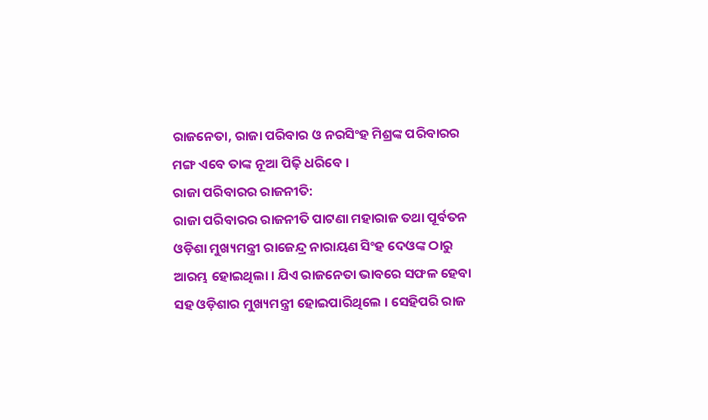ରାଜନେତା, ରାଜା ପରିବାର ଓ ନରସିଂହ ମିଶ୍ରଙ୍କ ପରିବାରର ମଙ୍ଗ ଏବେ ତାଙ୍କ ନୂଆ ପିଢ଼ି ଧରିବେ ।
ରାଜା ପରିବାରର ରାଜନୀତି:
ରାଜା ପରିବାରର ରାଜନୀତି ପାଟଣା ମହାରାଜ ତଥା ପୂର୍ବତନ ଓଡ଼ିଶା ମୁଖ୍ୟମନ୍ତ୍ରୀ ରାଜେନ୍ଦ୍ର ନାରାୟଣ ସିଂହ ଦେଓଙ୍କ ଠାରୁ ଆରମ୍ଭ ହୋଇଥିଲା । ଯିଏ ରାଜନେତା ଭାବରେ ସଫଳ ହେବା ସହ ଓଡ଼ିଶାର ମୁଖ୍ୟମନ୍ତ୍ରୀ ହୋଇପାରିଥିଲେ । ସେହିପରି ରାଜ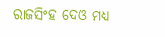ରାଜସିଂହ ଦେଓ ମଧ୍ୟ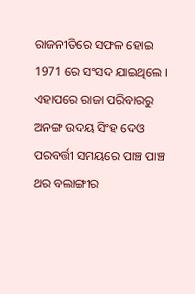ରାଜନୀତିରେ ସଫଳ ହୋଇ 1971 ରେ ସଂସଦ ଯାଇଥିଲେ । ଏହାପରେ ରାଜା ପରିବାରରୁ ଅନଙ୍ଗ ଉଦୟ ସିଂହ ଦେଓ ପରବର୍ତ୍ତୀ ସମୟରେ ପାଞ୍ଚ ପାଞ୍ଚ ଥର ବଲାଙ୍ଗୀର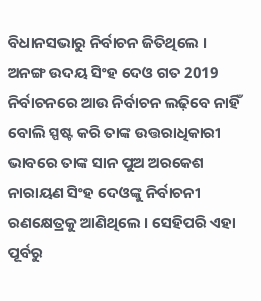ବିଧାନସଭାରୁ ନିର୍ବାଚନ ଜିତିଥିଲେ ।
ଅନଙ୍ଗ ଉଦୟ ସିଂହ ଦେଓ ଗତ 2019 ନିର୍ବାଚନରେ ଆଉ ନିର୍ବାଚନ ଲଢ଼ିବେ ନାହିଁ ବୋଲି ସ୍ପଷ୍ଟ କରି ତାଙ୍କ ଉତ୍ତରାଧିକାରୀ ଭାବରେ ତାଙ୍କ ସାନ ପୁଅ ଅରକେଶ ନାରାୟଣ ସିଂହ ଦେଓଙ୍କୁ ନିର୍ବାଚନୀ ରଣକ୍ଷେତ୍ରକୁ ଆଣିଥିଲେ । ସେହିପରି ଏହା ପୂର୍ବରୁ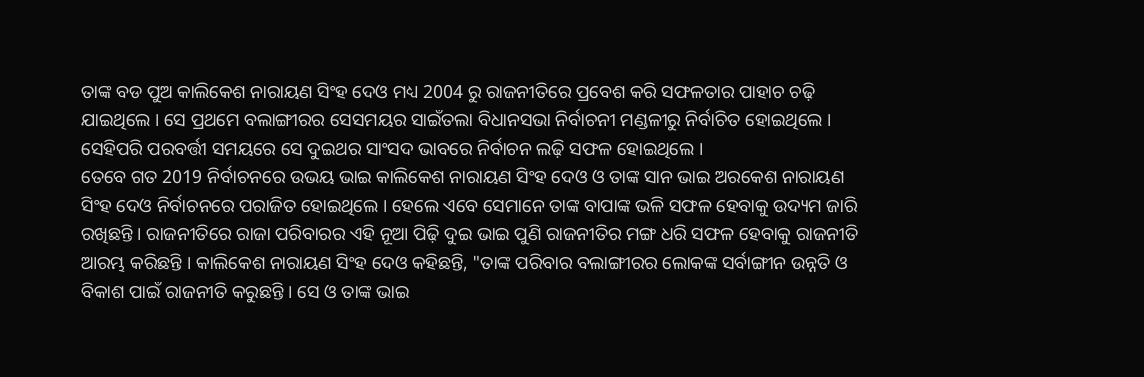ତାଙ୍କ ବଡ ପୁଅ କାଲିକେଶ ନାରାୟଣ ସିଂହ ଦେଓ ମଧ୍ୟ 2004 ରୁ ରାଜନୀତିରେ ପ୍ରବେଶ କରି ସଫଳତାର ପାହାଚ ଚଢ଼ି ଯାଇଥିଲେ । ସେ ପ୍ରଥମେ ବଲାଙ୍ଗୀରର ସେସମୟର ସାଇଁତଲା ବିଧାନସଭା ନିର୍ବାଚନୀ ମଣ୍ଡଳୀରୁ ନିର୍ବାଚିତ ହୋଇଥିଲେ । ସେହିପରି ପରବର୍ତ୍ତୀ ସମୟରେ ସେ ଦୁଇଥର ସାଂସଦ ଭାବରେ ନିର୍ବାଚନ ଲଢ଼ି ସଫଳ ହୋଇଥିଲେ ।
ତେବେ ଗତ 2019 ନିର୍ବାଚନରେ ଉଭୟ ଭାଇ କାଲିକେଶ ନାରାୟଣ ସିଂହ ଦେଓ ଓ ତାଙ୍କ ସାନ ଭାଇ ଅରକେଶ ନାରାୟଣ ସିଂହ ଦେଓ ନିର୍ବାଚନରେ ପରାଜିତ ହୋଇଥିଲେ । ହେଲେ ଏବେ ସେମାନେ ତାଙ୍କ ବାପାଙ୍କ ଭଳି ସଫଳ ହେବାକୁ ଉଦ୍ୟମ ଜାରି ରଖିଛନ୍ତି । ରାଜନୀତିରେ ରାଜା ପରିବାରର ଏହି ନୂଆ ପିଢ଼ି ଦୁଇ ଭାଇ ପୁଣି ରାଜନୀତିର ମଙ୍ଗ ଧରି ସଫଳ ହେବାକୁ ରାଜନୀତି ଆରମ୍ଭ କରିଛନ୍ତି । କାଲିକେଶ ନାରାୟଣ ସିଂହ ଦେଓ କହିଛନ୍ତି, "ତାଙ୍କ ପରିବାର ବଲାଙ୍ଗୀରର ଲୋକଙ୍କ ସର୍ବାଙ୍ଗୀନ ଉନ୍ନତି ଓ ବିକାଶ ପାଇଁ ରାଜନୀତି କରୁଛନ୍ତି । ସେ ଓ ତାଙ୍କ ଭାଇ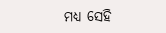ମଧ୍ୟ ସେହି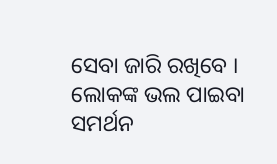ସେବା ଜାରି ରଖିବେ । ଲୋକଙ୍କ ଭଲ ପାଇବା ସମର୍ଥନ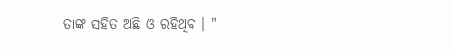ତାଙ୍କ ସହିତ ଅଛି ଓ ରହିଥିବ । "